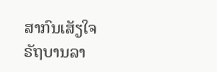ສາກົນເສັຽໃຈ ຣັຖບານລາ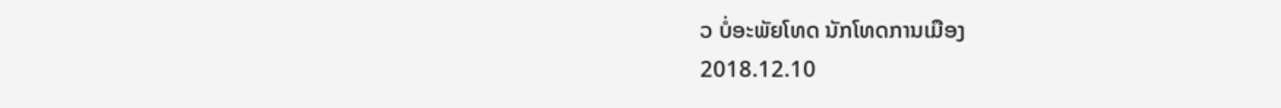ວ ບໍ່ອະພັຍໂທດ ນັກໂທດການເມືອງ
2018.12.10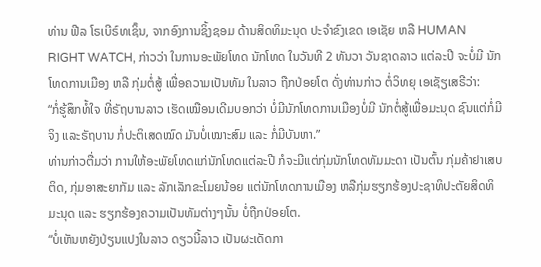ທ່ານ ຟີລ ໂຣເບີຣ໌ທເຊິ໊ນ, ຈາກອົງການຊິ້ງຊອມ ດ້ານສິດທິມະນຸດ ປະຈຳຂົງເຂດ ເອເຊັຍ ຫລື HUMAN RIGHT WATCH, ກ່າວວ່າ ໃນການອະພັຍໂທດ ນັກໂທດ ໃນວັນທີ 2 ທັນວາ ວັນຊາດລາວ ແຕ່ລະປີ ຈະບໍ່ມີ ນັກໂທດການເມືອງ ຫລື ກຸ່ມຕໍ່ສູ້ ເພື່ອຄວາມເປັນທັມ ໃນລາວ ຖືກປ່ອຍໂຕ ດັ່ງທ່ານກ່າວ ຕໍ່ວິທຍຸ ເອເຊັຽເສຣີວ່າ:
“ກໍ່ຮູ້ສຶກທໍ້ໃຈ ທີ່ຣັຖບານລາວ ເຮັດເໝືອນເດີມບອກວ່າ ບໍ່ມີນັກໂທດການເມືອງບໍ່ມີ ນັກຕໍ່ສູ້ເພື່ອມະນຸດ ຊົນແຕ່ກໍ່ມີຈິງ ແລະຣັຖບານ ກໍ່ປະຕິເສດໝົດ ມັນບໍ່ເໝາະສົມ ແລະ ກໍ່ມີບັນຫາ.”
ທ່ານກ່າວຕື່ມວ່າ ການໃຫ້ອະພັຍໂທດແກ່ນັກໂທດແຕ່ລະປີ ກໍຈະມີແຕ່ກຸ່ມນັກໂທດທັມມະດາ ເປັນຕົ້ນ ກຸ່ມຄ້າຢາເສບຕິດ, ກຸ່ມອາສະຍາກັມ ແລະ ລັກເລັກຂະໂມຍນ້ອຍ ແຕ່ນັກໂທດການເມືອງ ຫລືກຸ່ມຮຽກຮ້ອງປະຊາທິປະຕັຍສິດທິມະນຸດ ແລະ ຮຽກຮ້ອງຄວາມເປັນທັມຕ່າງໆນັ້ນ ບໍ່ຖືກປ່ອຍໂຕ.
“ບໍ່ເຫັນຫຍັງປ່ຽນແປງໃນລາວ ດຽວນີ້ລາວ ເປັນຜະເດັດກາ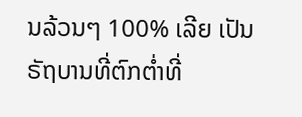ນລ້ວນໆ 100% ເລີຍ ເປັນຣັຖບານທີ່ຕົກຕໍ່າທີ່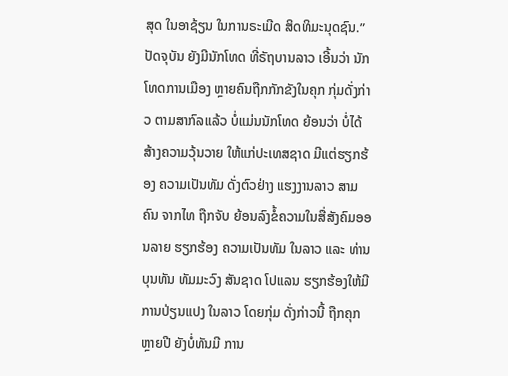ສຸດ ໃນອາຊ້ຽນ ໃນການຣະເມີດ ສິດທິມະນຸດຊົນ.”
ປັດຈຸບັນ ຍັງມີນັກໂທດ ທີ່ຣັຖບານລາວ ເອີ້ນວ່າ ນັກໂທດການເມືອງ ຫຼາຍຄົນຖືກກັກຂັງໃນຄຸກ ກຸ່ມດັ່ງກ່າວ ຕາມສາກົລແລ້ວ ບໍ່ແມ່ນນັກໂທດ ຍ້ອນວ່າ ບໍ່ໄດ້ສ້າງຄວາມວຸ້ນວາຍ ໃຫ້ແກ່ປະເທສຊາດ ມີແຕ່ຮຽກຮ້ອງ ຄວາມເປັນທັມ ດັ່ງຕົວຢ່າງ ແຮງງານລາວ ສາມຄົນ ຈາກໄທ ຖືກຈັບ ຍ້ອນລົງຂໍ້ຄວາມໃນສື່ສັງຄົມອອນລາຍ ຮຽກຮ້ອງ ຄວາມເປັນທັມ ໃນລາວ ແລະ ທ່ານ ບຸນທັນ ທັມມະວົງ ສັນຊາດ ໂປແລນ ຮຽກຮ້ອງໃຫ້ມີ ການປ່ຽນແປງ ໃນລາວ ໂດຍກຸ່ມ ດັ່ງກ່າວນີ້ ຖືກຄຸກຫຼາຍປີ ຍັງບໍ່ທັນມີ ການ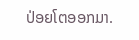ປ່ອຍໂຕອອກມາ.